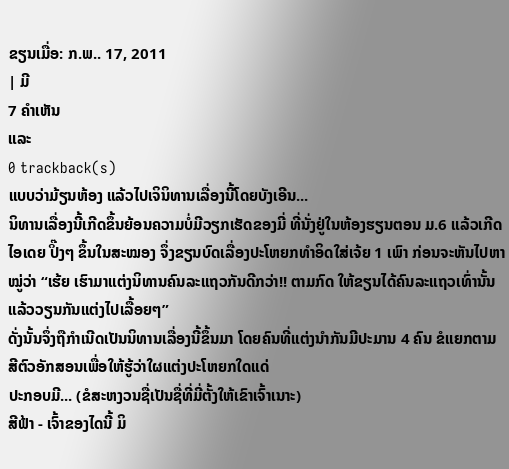ຂຽນເມື່ອ: ກ.ພ.. 17, 2011
| ມີ
7 ຄຳເຫັນ
ແລະ
0 trackback(s)
ແບບວ່າມ້ຽນຫ້ອງ ແລ້ວໄປເຈິນິທານເລື່ອງນີ້ໂດຍບັງເອີນ...
ນິທານເລື່ອງນີ້ເກີດຂຶ້ນຍ້ອນຄວາມບໍ່ມີວຽກເຮັດຂອງມີ່ ທີ່ນັ່ງຢູ່ໃນຫ້ອງຮຽນຕອນ ມ.6 ແລ້ວເກີດໄອເດຍ ປິ໊ງໆ ຂຶ້ນໃນສະໝອງ ຈຶ່ງຂຽນບົດເລື່ອງປະໂຫຍກທຳອິດໃສ່ເຈ້ຍ 1 ເພົາ ກ່ອນຈະຫັນໄປຫາໝູ່ວ່າ “ເຮ້ຍ ເຮົາມາແຕ່ງນິທານຄົນລະແຖວກັນດີກວ່າ!! ຕາມກົດ ໃຫ້ຂຽນໄດ້ຄົນລະແຖວເທົ່ານັ້ນ ແລ້ວວຽນກັນແຕ່ງໄປເລື້ອຍໆ”
ດັ່ງນັ້ນຈຶ່ງຖືກຳເນີດເປັນນິທານເລື່ອງນີ້ຂຶ້ນມາ ໂດຍຄົນທີ່ແຕ່ງນຳກັນມີປະມານ 4 ຄົນ ຂໍແຍກຕາມສີຕົວອັກສອນເພື່ອໃຫ້ຮູ້ວ່າໃຜແຕ່ງປະໂຫຍກໃດແດ່
ປະກອບມີ... (ຂໍສະຫງວນຊື່ເປັນຊື່ທີ່ມີ່ຕັ້ງໃຫ້ເຂົາເຈົ້າເນາະ)
ສີຟ້າ - ເຈົ້າຂອງໄດນີ້ ມິ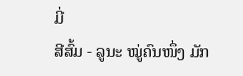ມີ່
ສີສົ້ມ - ລູນະ ໝູ່ຄົນໜຶ່ງ ມັກ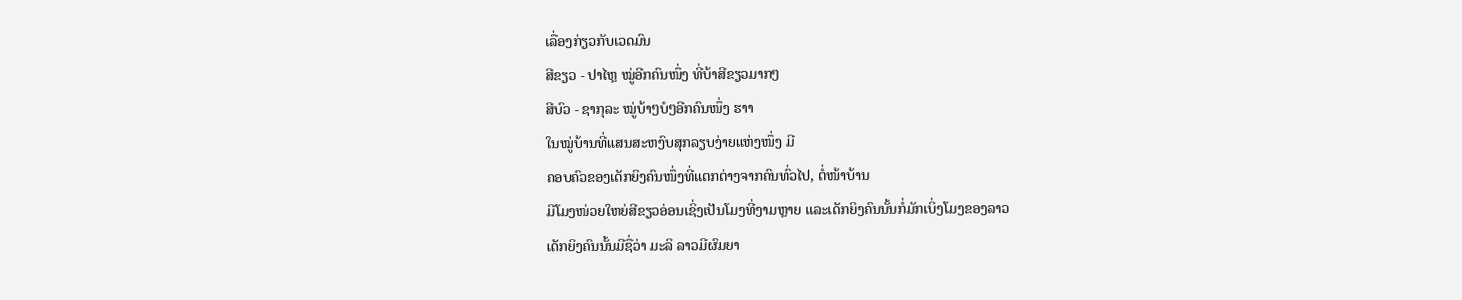ເລື່ອງກ່ຽວກັບເວດມົນ
ສີຂຽວ - ປາໄຫຼ ໝູ່ອີກຄົນໜຶ່ງ ທີ່ບ້າສີຂຽວມາກໆ
ສີບົວ - ຊາກຸລະ ໝູ່ບ້າໆບໍໆອີກຄົນໜຶ່ງ ຮາາ
ໃນໝູ່ບ້ານທີ່ແສນສະຫງົບສຸກລຽບງ່າຍແຫ່ງໜຶ່ງ ມີ
ຄອບຄົວຂອງເດັກຍິງຄົນໜຶ່ງທີ່ແຕກຕ່າງຈາກຄົນທົ່ວໄປ, ຕໍ່ໜ້າບ້ານ
ມີໂມງໜ່ວຍໃຫຍ່ສີຂຽວອ່ອນເຊິ່ງເປັນໂມງທີ່ງາມຫຼາຍ ແລະເດັກຍິງຄົນນັ້ນກໍ່ມັກເບິ່ງໂມງຂອງລາວ
ເດັກຍິງຄົນນັ້ນມີຊື່ວ່າ ມະລິ ລາວມີຜົມຍາ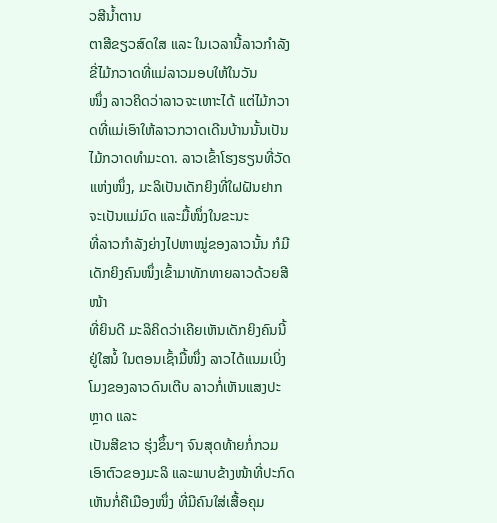ວສີນ້ຳຕານ
ຕາສີຂຽວສົດໃສ ແລະ ໃນເວລານີ້ລາວກຳລັງຂີ່ໄມ້ກວາດທີ່ແມ່ລາວມອບໃຫ້ໃນວັນ
ໜຶ່ງ ລາວຄິດວ່າລາວຈະເຫາະໄດ້ ແຕ່ໄມ້ກວາດທີ່ແມ່ເອົາໃຫ້ລາວກວາດເດີນບ້ານນັ້ນເປັນໄມ້ກວາດທຳມະດາ. ລາວເຂົ້າໂຮງຮຽນທີ່ວັດ
ແຫ່ງໜຶ່ງ, ມະລິເປັນເດັກຍິງທີ່ໃຝຝັນຢາກຈະເປັນແມ່ມົດ ແລະມື້ໜຶ່ງໃນຂະນະ
ທີ່ລາວກຳລັງຍ່າງໄປຫາໝູ່ຂອງລາວນັ້ນ ກໍມີເດັກຍິງຄົນໜຶ່ງເຂົ້າມາທັກທາຍລາວດ້ວຍສີໜ້າ
ທີ່ຍິນດີ ມະລິຄິດວ່າເຄີຍເຫັນເດັກຍິງຄົນນີ້ຢູ່ໃສນໍ້ ໃນຕອນເຊົ້າມື້ໜຶ່ງ ລາວໄດ້ແນມເບິ່ງໂມງຂອງລາວດົນເຕີບ ລາວກໍ່ເຫັນແສງປະຫຼາດ ແລະ
ເປັນສີຂາວ ຮຸ່ງຂຶ້ນໆ ຈົນສຸດທ້າຍກໍ່ກວມເອົາຕົວຂອງມະລິ ແລະພາບຂ້າງໜ້າທີ່ປະກົດ
ເຫັນກໍ່ຄືເມືອງໜຶ່ງ ທີ່ມີຄົນໃສ່ເສື້ອຄຸມ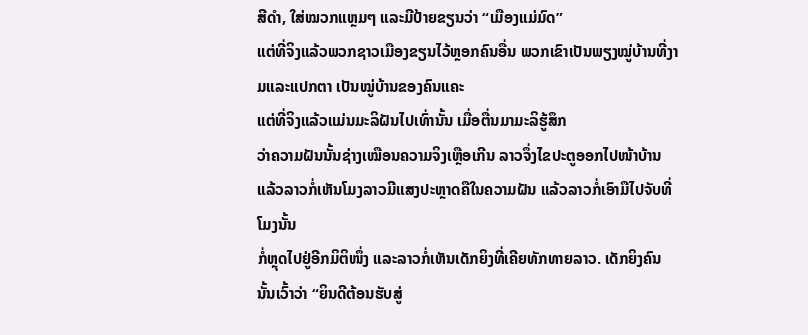ສີດຳ, ໃສ່ໝວກແຫຼມໆ ແລະມີປ້າຍຂຽນວ່າ “ເມືອງແມ່ມົດ”
ແຕ່ທີ່ຈິງແລ້ວພວກຊາວເມືອງຂຽນໄວ້ຫຼອກຄົນອື່ນ ພວກເຂົາເປັນພຽງໝູ່ບ້ານທີ່ງາມແລະແປກຕາ ເປັນໝູ່ບ້ານຂອງຄົນແຄະ
ແຕ່ທີ່ຈິງແລ້ວແມ່ນມະລິຝັນໄປເທົ່ານັ້ນ ເມື່ອຕື່ນມາມະລິຮູ້ສຶກ
ວ່າຄວາມຝັນນັ້ນຊ່າງເໝືອນຄວາມຈິງເຫຼືອເກີນ ລາວຈຶ່ງໄຂປະຕູອອກໄປໜ້າບ້ານ
ແລ້ວລາວກໍ່ເຫັນໂມງລາວມີແສງປະຫຼາດຄືໃນຄວາມຝັນ ແລ້ວລາວກໍ່ເອົາມືໄປຈັບທີ່ໂມງນັ້ນ
ກໍ່ຫຼຸດໄປຢູ່ອີກມິຕິໜຶ່ງ ແລະລາວກໍ່ເຫັນເດັກຍິງທີ່ເຄີຍທັກທາຍລາວ. ເດັກຍິງຄົນນັ້ນເວົ້າວ່າ “ຍິນດີຕ້ອນຮັບສູ່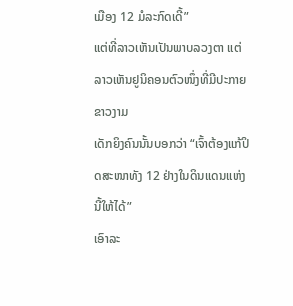ເມືອງ 12 ມໍລະກົດເດີ້”
ແຕ່ທີ່ລາວເຫັນເປັນພາບລວງຕາ ແຕ່ລາວເຫັນຢູນິຄອນຕົວໜຶ່ງທີ່ມີປະກາຍຂາວງາມ
ເດັກຍິງຄົນນັ້ນບອກວ່າ “ເຈົ້າຕ້ອງແກ້ປິດສະໜາທັງ 12 ຢ່າງໃນດິນແດນແຫ່ງນີ້ໃຫ້ໄດ້”
ເອົາລະ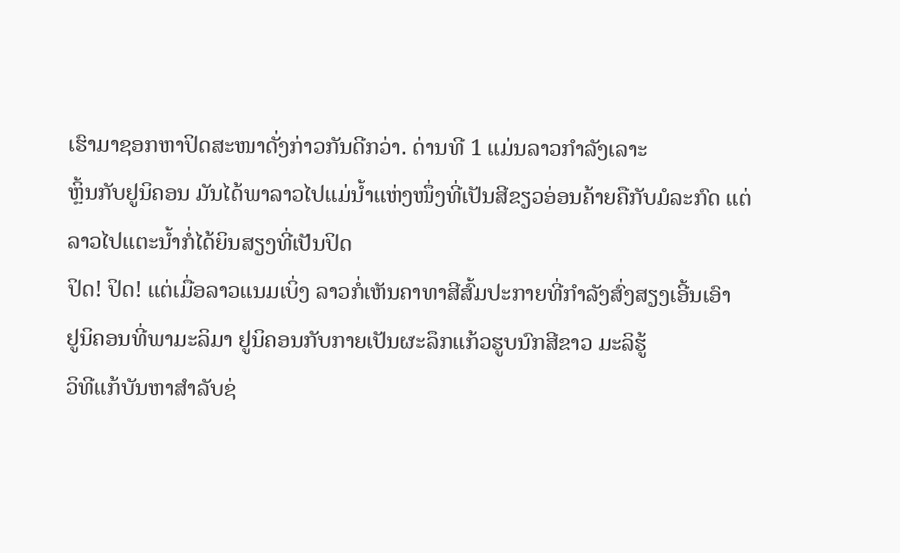ເຮົາມາຊອກຫາປິດສະໜາດັ່ງກ່າວກັນດີກວ່າ. ດ່ານທີ 1 ແມ່ນລາວກຳລັງເລາະ
ຫຼິ້ນກັບຢູນິຄອນ ມັນໄດ້ພາລາວໄປແມ່ນ້ຳແຫ່ງໜຶ່ງທີ່ເປັນສີຂຽວອ່ອນຄ້າຍຄືກັບມໍລະກົດ ແຕ່ລາວໄປແຕະນ້ຳກໍ່ໄດ້ຍິນສຽງທີ່ເປັນປິດ
ປິດ! ປິດ! ແຕ່ເມື່ອລາວແນມເບິ່ງ ລາວກໍ່ເຫັນຄາທາສີສົ້ມປະກາຍທີ່ກຳລັງສົ່ງສຽງເອີ້ນເອົາ
ຢູນິຄອນທີ່ພາມະລິມາ ຢູນິຄອນກັບກາຍເປັນຜະລຶກແກ້ວຮູບນົກສີຂາວ ມະລິຮູ້
ວິທີແກ້ບັນຫາສຳລັບຊ່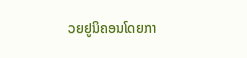ວຍຢູນິຄອນໂດຍກາ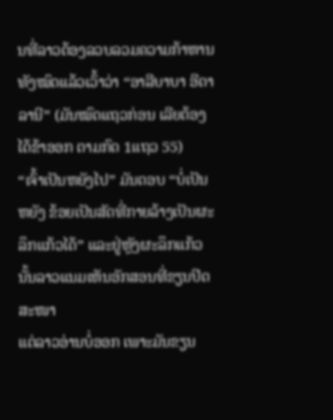ນທີ່ລາວຕ້ອງລວບລວມຄວາມກ້າຫານທັງໝົດແລ້ວເວົ້າວ່າ “ອາລີບາບາ ອີຕາລານີ” (ມັນໝົດແຖວກ່ອນ ເລີຍຕ້ອງໄດ້ຂ້າອອກ ຕາມກົດ 1ແຖວ 55)
“ເຈົ້າເປັນຫຍັງໄປ” ມັນຕອບ “ບໍ່ເປັນຫຍັງ ຂ້ອຍເປັນສັດທີ່ກາຍລ້າງເປັນຜະລຶກແກ້ວໄດ້” ແລະຢູ່ຫຼັງຜະລຶກແກ້ວນັ້ນລາວແນມເຫັນອັກສອນທີ່ຂຽນປິດສະໜາ
ແຕ່ລາວອ່ານບໍ່ອອກ ເພາະມັນຂຽນ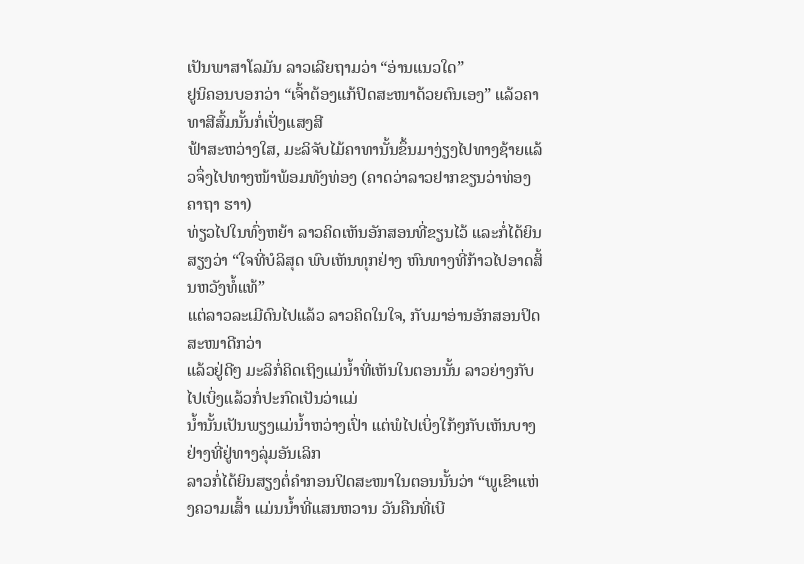ເປັນພາສາໂລມັນ ລາວເລີຍຖາມວ່າ “ອ່ານແນວໃດ”
ຢູນິຄອນບອກວ່າ “ເຈົ້າຕ້ອງແກ້ປິດສະໜາດ້ວຍຕົນເອງ” ແລ້ວຄາທາສີສົ້ມນັ້ນກໍ່ເປັ່ງແສງສີ
ຟ້າສະຫວ່າງໃສ, ມະລິຈັບໄມ້ຄາທານັ້ນຂຶ້ນມາງ່ຽງໄປທາງຊ້າຍແລ້ວຈຶ່ງໄປທາງໜ້າພ້ອມທັງທ່ອງ (ຄາດວ່າລາວຢາກຂຽນວ່າທ່ອງຄາຖາ ຮາາ)
ທ່ຽວໄປໃນທົ່ງຫຍ້າ ລາວຄິດເຫັນອັກສອນທີ່ຂຽນໄວ້ ແລະກໍ່ໄດ້ຍິນສຽງວ່າ “ໃຈທີ່ບໍລິສຸດ ພົບເຫັນທຸກຢ່າງ ຫົນທາງທີ່ກ້າວໄປອາດສິ້ນຫວັງທໍ້ແທ້”
ແຕ່ລາວລະເມີດົນໄປແລ້ວ ລາວຄິດໃນໃຈ, ກັບມາອ່ານອັກສອນປິດສະໜາດີກວ່າ
ແລ້ວຢູ່ດີໆ ມະລິກໍ່ຄິດເຖິງແມ່ນ້ຳທີ່ເຫັນໃນຕອນນັ້ນ ລາວຍ່າງກັບໄປເບິ່ງແລ້ວກໍ່ປະກົດເປັນວ່າແມ່
ນ້ຳນັ້ນເປັນພຽງແມ່ນ້ຳຫວ່າງເປົ່າ ແຕ່ພໍໄປເບິ່ງໃກ້ໆກັບເຫັນບາງຢ່າງທີ່ຢູ່ທາງລຸ່ມອັນເລິກ
ລາວກໍ່ໄດ້ຍິນສຽງຕໍ່ຄຳກອນປິດສະໜາໃນຕອນນັ້ນວ່າ “ພູເຂົາແຫ່ງຄວາມເສົ້າ ແມ່ນນ້ຳທີ່ແສນຫວານ ວັນຄືນທີ່ເບີ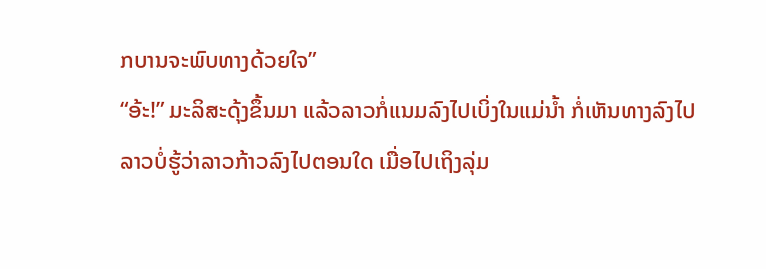ກບານຈະພົບທາງດ້ວຍໃຈ”
“ອ້ະ!” ມະລິສະດຸ້ງຂຶ້ນມາ ແລ້ວລາວກໍ່ແນມລົງໄປເບິ່ງໃນແມ່ນ້ຳ ກໍ່ເຫັນທາງລົງໄປ
ລາວບໍ່ຮູ້ວ່າລາວກ້າວລົງໄປຕອນໃດ ເມື່ອໄປເຖິງລຸ່ມ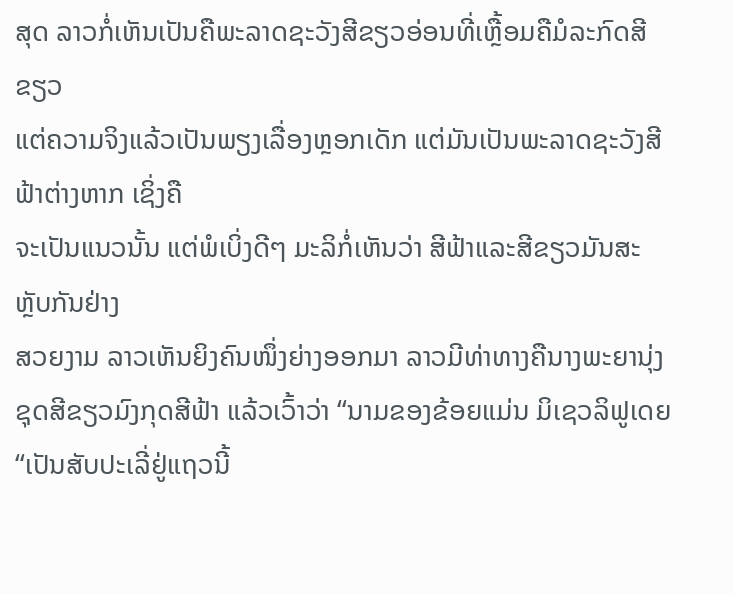ສຸດ ລາວກໍ່ເຫັນເປັນຄືພະລາດຊະວັງສີຂຽວອ່ອນທີ່ເຫຼື້ອມຄືມໍລະກົດສີຂຽວ
ແຕ່ຄວາມຈິງແລ້ວເປັນພຽງເລື່ອງຫຼອກເດັກ ແຕ່ມັນເປັນພະລາດຊະວັງສີຟ້າຕ່າງຫາກ ເຊິ່ງຄື
ຈະເປັນແນວນັ້ນ ແຕ່ພໍເບິ່ງດີໆ ມະລິກໍ່ເຫັນວ່າ ສີຟ້າແລະສີຂຽວມັນສະຫຼັບກັນຢ່າງ
ສວຍງາມ ລາວເຫັນຍິງຄົນໜຶ່ງຍ່າງອອກມາ ລາວມີທ່າທາງຄືນາງພະຍານຸ່ງຊຸດສີຂຽວມົງກຸດສີຟ້າ ແລ້ວເວົ້າວ່າ “ນາມຂອງຂ້ອຍແມ່ນ ມິເຊວລິຟູເດຍ
“ເປັນສັບປະເລີ່ຢູ່ແຖວນີ້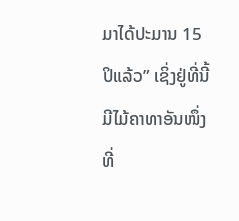ມາໄດ້ປະມານ 15 ປິແລ້ວ” ເຊິ່ງຢູ່ທີ່ນີ້ມີໄມ້ຄາທາອັນໜຶ່ງທີ່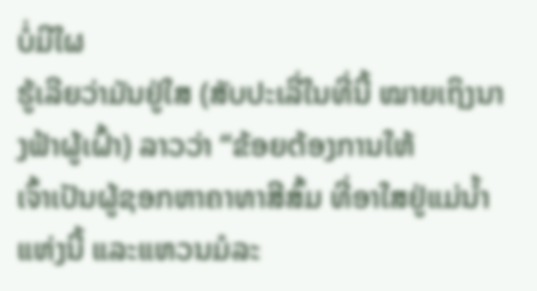ບໍ່ມີໃຜ
ຮູ້ເລີຍວ່າມັນຢູ່ໃສ (ສັບປະເລີ່ໃນທີ່ນີ້ ໝາຍເຖິງນາງຟ້າຜູ້ເຝົ້າ) ລາວວ່າ “ຂ້ອຍຕ້ອງການໃຫ້
ເຈົ້າເປັນຜູ້ຊອກຫາຄາທາສີສົ້ມ ທີ່ອາໃສຢູ່ແມ່ນ້ຳແຫ່ງນີ້ ແລະແຫວນມໍລະ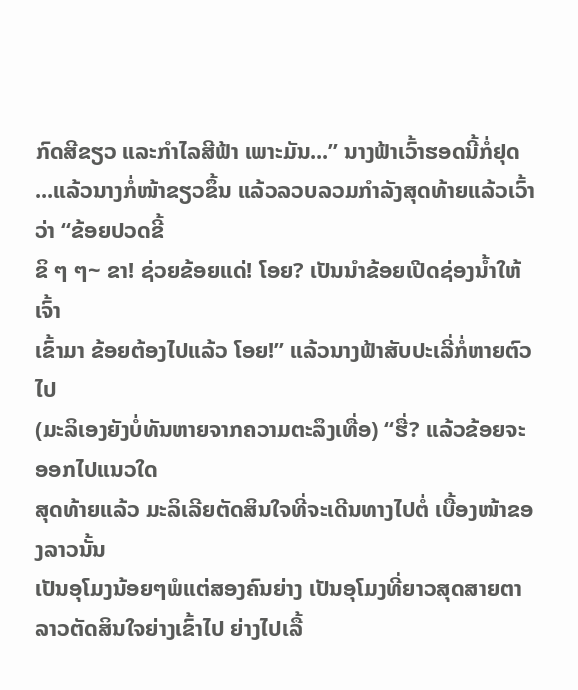ກົດສີຂຽວ ແລະກຳໄລສີຟ້າ ເພາະມັນ...” ນາງຟ້າເວົ້າຮອດນີ້ກໍ່ຢຸດ
...ແລ້ວນາງກໍ່ໜ້າຂຽວຂຶ້ນ ແລ້ວລວບລວມກຳລັງສຸດທ້າຍແລ້ວເວົ້າວ່າ “ຂ້ອຍປວດຂີ້
ຂິ ໆ ໆ~ ຂາ! ຊ່ວຍຂ້ອຍແດ່! ໂອຍ? ເປັນນຳຂ້ອຍເປີດຊ່ອງນ້ຳໃຫ້ເຈົ້າ
ເຂົ້າມາ ຂ້ອຍຕ້ອງໄປແລ້ວ ໂອຍ!” ແລ້ວນາງຟ້າສັບປະເລີ່ກໍ່ຫາຍຕົວໄປ
(ມະລິເອງຍັງບໍ່ທັນຫາຍຈາກຄວາມຕະລຶງເທື່ອ) “ຮື່? ແລ້ວຂ້ອຍຈະອອກໄປແນວໃດ
ສຸດທ້າຍແລ້ວ ມະລິເລີຍຕັດສິນໃຈທີ່ຈະເດີນທາງໄປຕໍ່ ເບື້ອງໜ້າຂອງລາວນັ້ນ
ເປັນອຸໂມງນ້ອຍໆພໍແຕ່ສອງຄົນຍ່າງ ເປັນອຸໂມງທີ່ຍາວສຸດສາຍຕາ
ລາວຕັດສິນໃຈຍ່າງເຂົ້າໄປ ຍ່າງໄປເລື້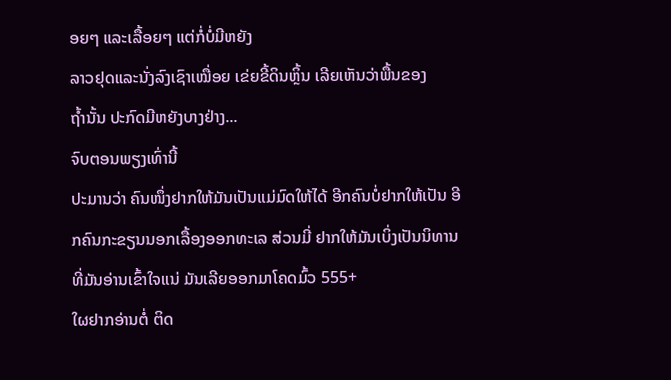ອຍໆ ແລະເລື້ອຍໆ ແຕ່ກໍ່ບໍ່ມີຫຍັງ
ລາວຢຸດແລະນັ່ງລົງເຊົາເໝື່ອຍ ເຂ່ຍຂີ້ດິນຫຼິ້ນ ເລີຍເຫັນວ່າພື້ນຂອງ
ຖ້ຳນັ້ນ ປະກົດມີຫຍັງບາງຢ່າງ...
ຈົບຕອນພຽງເທົ່ານີ້
ປະມານວ່າ ຄົນໜຶ່ງຢາກໃຫ້ມັນເປັນແມ່ມົດໃຫ້ໄດ້ ອີກຄົນບໍ່ຢາກໃຫ້ເປັນ ອີກຄົນກະຂຽນນອກເລື້ອງອອກທະເລ ສ່ວນມີ່ ຢາກໃຫ້ມັນເບິ່ງເປັນນິທານທີ່ມັນອ່ານເຂົ້າໃຈແນ່ ມັນເລີຍອອກມາໂຄດມົ້ວ 555+
ໃຜຢາກອ່ານຕໍ່ ຕິດ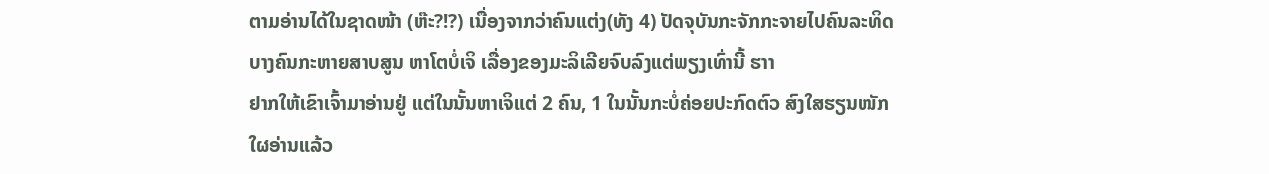ຕາມອ່ານໄດ້ໃນຊາດໜ້າ (ຫ໊ະ?!?) ເນື່ອງຈາກວ່າຄົນແຕ່ງ(ທັງ 4) ປັດຈຸບັນກະຈັກກະຈາຍໄປຄົນລະທິດ ບາງຄົນກະຫາຍສາບສູນ ຫາໂຕບໍ່ເຈິ ເລື່ອງຂອງມະລິເລີຍຈົບລົງແຕ່ພຽງເທົ່ານີ້ ຮາາ
ຢາກໃຫ້ເຂົາເຈົ້າມາອ່ານຢູ່ ແຕ່ໃນນັ້ນຫາເຈິແຕ່ 2 ຄົນ, 1 ໃນນັ້ນກະບໍ່ຄ່ອຍປະກົດຕົວ ສົງໃສຮຽນໜັກ
ໃຜອ່ານແລ້ວ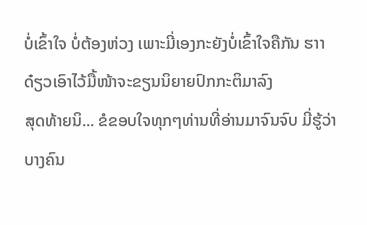ບໍ່ເຂົ້າໃຈ ບໍ່ຕ້ອງຫ່ວງ ເພາະມີ່ເອງກະຍັງບໍ່ເຂົ້າໃຈຄືກັນ ຮາາ
ດ໋ຽວເອົາໄວ້ມື້ໜ້າຈະຂຽນນິຍາຍປົກກະຕິມາລົງ
ສຸດທ້າຍນິ... ຂໍຂອບໃຈທຸກໆທ່ານທີ່ອ່ານມາຈົນຈົບ ມີ່ຮູ້ວ່າບາງຄົນ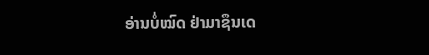ອ່ານບໍ່ໝົດ ຢ່າມາຊຶນເດ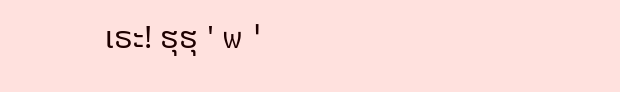ເຣະ! ຮຸຮຸ ' w '